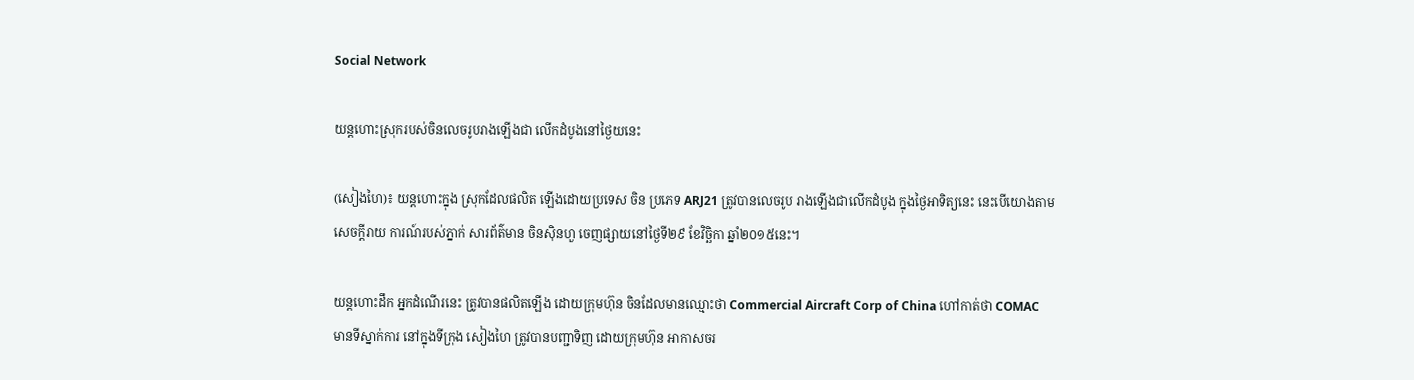Social Network

យន្តហោះស្រុករបស់ចិនលេចរូបរាងឡើងជា លើកដំបូងនៅថ្ងៃយនេះ

(សៀងហៃ)៖ យន្តហោះក្នុង ស្រុកដែលផលិត ឡើងដោយប្រទេស ចិន ប្រភេទ ARJ21 ត្រូវបានលេចរូប រាងឡើងជាលើកដំបូង ក្នុងថ្ងៃអាទិត្យនេះ នេះបើយោងតាមសេចក្តីរាយ ការណ៍របស់ភ្នាក់ សារព័ត៌មាន ចិនស៊ិនហួ ចេញផ្សាយនៅថ្ងៃទី២៩ ខែវិច្ឆិកា ឆ្នាំ២០១៥នេះ។

យន្តហោះដឹក អ្នកដំណើរនេះ ត្រូវបានផលិតឡើង ដោយក្រុមហ៊ុន ចិនដែលមានឈ្មោះថា Commercial Aircraft Corp of China ហៅកាត់ថា COMAC មានទីស្នាក់ការ នៅក្នុងទីក្រុង សៀងហៃ ត្រូវបានបញ្ជាទិញ ដោយក្រុមហ៊ុន អាកាសចរ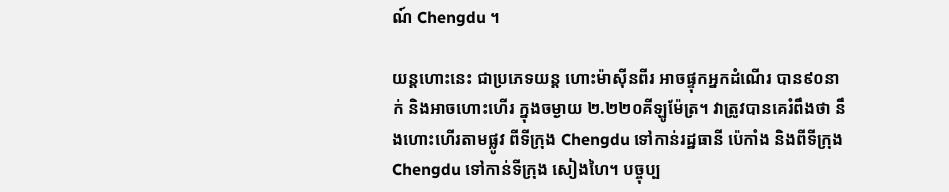ណ៍ Chengdu ។

យន្តហោះនេះ ជាប្រភេទយន្ត ហោះម៉ាស៊ីនពីរ អាចផ្ទុកអ្នកដំណើរ បាន៩០នាក់ និងអាចហោះហើរ ក្នុងចម្ងាយ ២.២២០គីឡូម៉ែត្រ។ វាត្រូវបានគេរំពឹងថា នឹងហោះហើរតាមផ្លូវ ពីទីក្រុង Chengdu ទៅកាន់រដ្ឋធានី ប៉េកាំង និងពីទីក្រុង Chengdu ទៅកាន់ទីក្រុង សៀងហៃ។ បច្ចុប្ប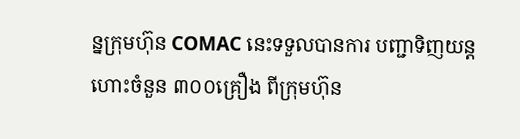ន្នក្រុមហ៊ុន COMAC នេះទទួលបានការ បញ្ជាទិញយន្តហោះចំនួន ៣០០គ្រឿង ពីក្រុមហ៊ុន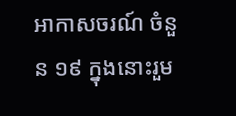អាកាសចរណ៍ ចំនួន ១៩ ក្នុងនោះរួម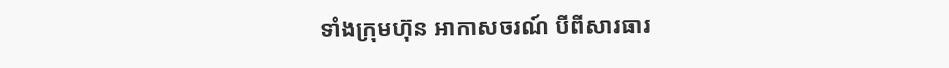ទាំងក្រុមហ៊ុន អាកាសចរណ៍ បីពីសារធារ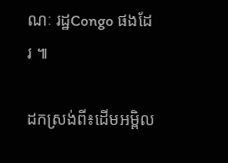ណៈ រដ្ឋCongo ផងដែរ ៕

ដកស្រង់ពី៖ដើមអម្ពិល